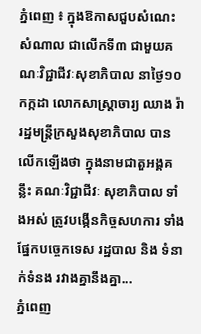ភ្នំពេញ ៖ ក្នុងឱកាសជួបសំណេះសំណាល ជាលើកទី៣ ជាមួយគណៈវិជ្ជាជីវៈសុខាភិបាល នាថ្ងៃ១០ កក្កដា លោកសាស្ត្រាចារ្យ ឈាង រ៉ា រដ្ឋមន្ត្រីក្រសួងសុខាភិបាល បានលើកឡើងថា ក្នុងនាមជាតួអង្គគន្លឹះ គណៈវិជ្ជាជីវៈ សុខាភិបាល ទាំងអស់ ត្រូវបង្កើនកិច្ចសហការ ទាំងផ្នែកបច្ចេកទេស រដ្ឋបាល និង ទំនាក់ទំនង រវាងគ្នានឹងគ្នា...
ភ្នំពេញ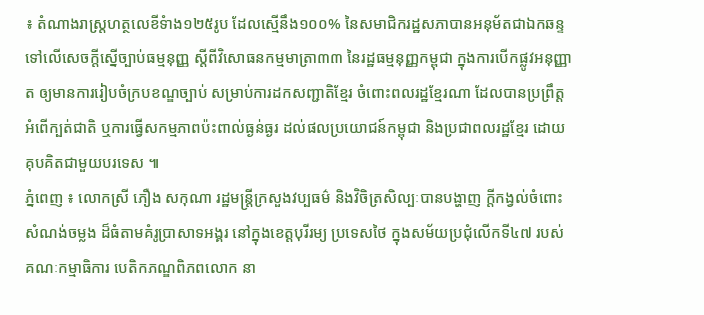៖ តំណាងរាស្រ្តហត្ថលេខីទំាង១២៥រូប ដែលស្មើនឹង១០០% នៃសមាជិករដ្ឋសភាបានអនុម័តជាឯកឆន្ទ ទៅលើសេចក្តីស្នើច្បាប់ធម្មនុញ្ញ ស្តីពីវិសោធនកម្មមាត្រា៣៣ នៃរដ្ឋធម្មនុញ្ញកម្ពុជា ក្នុងការបើកផ្លូវអនុញ្ញាត ឲ្យមានការរៀបចំក្របខណ្ឌច្បាប់ សម្រាប់ការដកសញ្ជាតិខ្មែរ ចំពោះពលរដ្ឋខ្មែរណា ដែលបានប្រព្រឹត្តអំពើក្បត់ជាតិ ឬការធ្វើសកម្មភាពប៉ះពាល់ធ្ងន់ធ្ងរ ដល់ផលប្រយោជន៍កម្ពុជា និងប្រជាពលរដ្ឋខ្មែរ ដោយគុបគិតជាមួយបរទេស ៕
ភ្នំពេញ ៖ លោកស្រី ភឿង សកុណា រដ្ឋមន្ត្រីក្រសួងវប្បធម៌ និងវិចិត្រសិល្បៈបានបង្ហាញ ក្តីកង្វល់ចំពោះសំណង់ចម្លង ដ៏ធំតាមគំរូប្រាសាទអង្គរ នៅក្នុងខេត្តបុរីរម្យ ប្រទេសថៃ ក្នុងសម័យប្រជុំលើកទី៤៧ របស់គណៈកម្មាធិការ បេតិកភណ្ឌពិភពលោក នា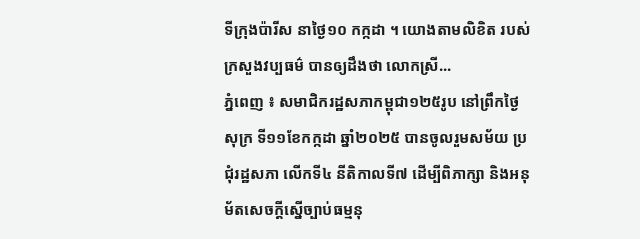ទីក្រុងប៉ារីស នាថ្ងៃ១០ កក្កដា ។ យោងតាមលិខិត របស់ក្រសួងវប្បធម៌ បានឲ្យដឹងថា លោកស្រី...
ភ្នំពេញ ៖ សមាជិករដ្ឋសភាកម្ពុជា១២៥រូប នៅព្រឹកថ្ងៃសុក្រ ទី១១ខែកក្កដា ឆ្នាំ២០២៥ បានចូលរួមសម័យ ប្រជុំរដ្ឋសភា លើកទី៤ នីតិកាលទី៧ ដើម្បីពិភាក្សា និងអនុម័តសេចក្តីស្នើច្បាប់ធម្មនុ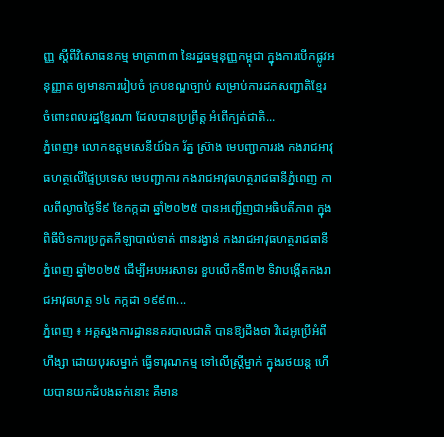ញ្ញ ស្តីពីវិសោធនកម្ម មាត្រា៣៣ នៃរដ្ឋធម្មនុញ្ញកម្ពុជា ក្នុងការបើកផ្លូវអនុញ្ញាត ឲ្យមានការរៀបចំ ក្របខណ្ឌច្បាប់ សម្រាប់ការដកសញ្ជាតិខ្មែរ ចំពោះពលរដ្ឋខ្មែរណា ដែលបានប្រព្រឹត្ត អំពើក្បត់ជាតិ...
ភ្នំពេញ៖ លោកឧត្តមសេនីយ៍ឯក រ័ត្ន ស្រ៊ាង មេបញ្ជាការរង កងរាជអាវុធហត្ថលើផ្ទៃប្រទេស មេបញ្ជាការ កងរាជអាវុធហត្ថរាជធានីភ្នំពេញ កាលពីល្ងាចថ្ងៃទី៩ ខែកក្កដា ឆ្នាំ២០២៥ បានអញ្ជើញជាអធិបតីភាព ក្នុងពិធីបិទការប្រកួតកីឡាបាល់ទាត់ ពានរង្វាន់ កងរាជអាវុធហត្ថរាជធានីភ្នំពេញ ឆ្នាំ២០២៥ ដើម្បីអបអរសាទរ ខួបលើកទី៣២ ទិវាបង្កើតកងរាជអាវុធហត្ថ ១៤ កក្កដា ១៩៩៣...
ភ្នំពេញ ៖ អគ្គស្នងការដ្ឋាននគរបាលជាតិ បានឱ្យដឹងថា វិដេអូប្រើអំពីហឹង្សា ដោយបុរសម្នាក់ ធ្វើទារុណកម្ម ទៅលើស្រ្តីម្នាក់ ក្នុងរថយន្ត ហើយបានយកដំបងឆក់នោះ គឺមាន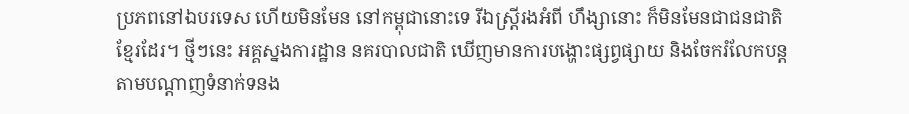ប្រភពនៅឯបរទេស ហើយមិនមែន នៅកម្ពុជានោះទេ រីឯស្រ្តីរងអំពី ហឹង្សានោះ ក៏មិនមែនជាជនជាតិខ្មែរដែរ។ ថ្មីៗនេះ អគ្គស្នងការដ្ឋាន នគរបាលជាតិ ឃើញមានការបង្ហោះផ្សព្វផ្សាយ និងចែករំលែកបន្ត តាមបណ្តាញទំនាក់ទនង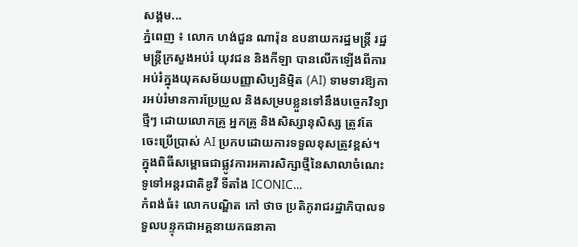សង្គម...
ភ្នំពេញ ៖ លោក ហង់ជួន ណារ៉ុន ឧបនាយករដ្ឋមន្ត្រី រដ្ឋមន្ត្រីក្រសួងអប់រំ យុវជន និងកីឡា បានលើកឡើងពីការអប់រំក្នុងយុគសម័យបញ្ញាសិប្បនិម្មិត (AI) ទាមទារឱ្យការអប់រំមានការប្រែប្រួល និងសម្របខ្លួនទៅនឹងបច្ចេកវិទ្យាថ្មីៗ ដោយលោកគ្រូ អ្នកគ្រូ និងសិស្សានុសិស្ស ត្រូវតែចេះប្រើប្រាស់ AI ប្រកបដោយការទទួលខុសត្រូវខ្ពស់។ ក្នុងពិធីសម្ពោធជាផ្លូវការអគារសិក្សាថ្មីនៃសាលាចំណេះទូទៅអន្តរជាតិឌូវី ទីតាំង ICONIC...
កំពង់ធំ៖ លោកបណ្ឌិត កៅ ថាច ប្រតិភូរាជរដ្ឋាភិបាលទទួលបន្ទុកជាអគ្គនាយកធនាគា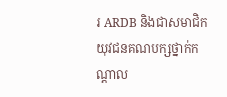រ ARDB និងជាសមាជិកយុវជនគណបក្សថ្នាក់កណ្តាល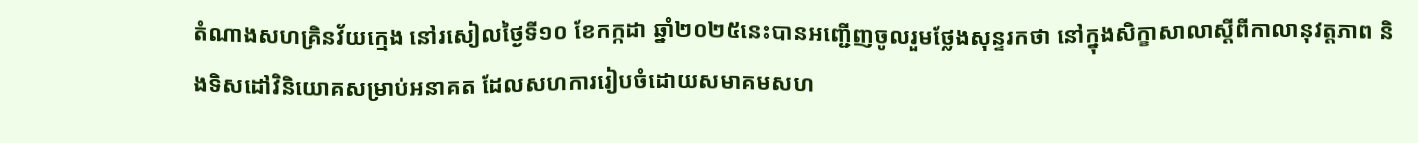តំណាងសហគ្រិនវ័យក្មេង នៅរសៀលថ្ងៃទី១០ ខែកក្កដា ឆ្នាំ២០២៥នេះបានអញ្ជើញចូលរួមថ្លែងសុន្ទរកថា នៅក្នុងសិក្ខាសាលាស្តីពីកាលានុវត្តភាព និងទិសដៅវិនិយោគសម្រាប់អនាគត ដែលសហការរៀបចំដោយសមាគមសហ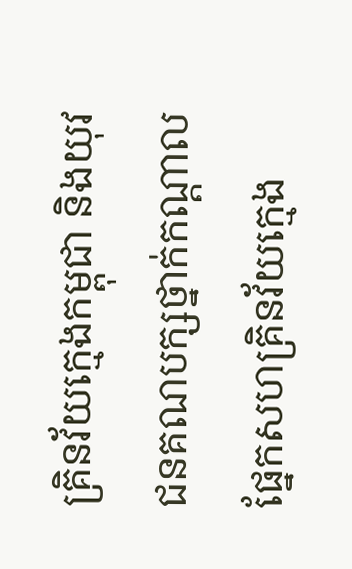គ្រិនវ័យក្មេងកម្ពុជា និងយុវជនគណបក្សថ្នាក់កណ្តាល ផ្នែកសហគ្រិនវ័យក្មេង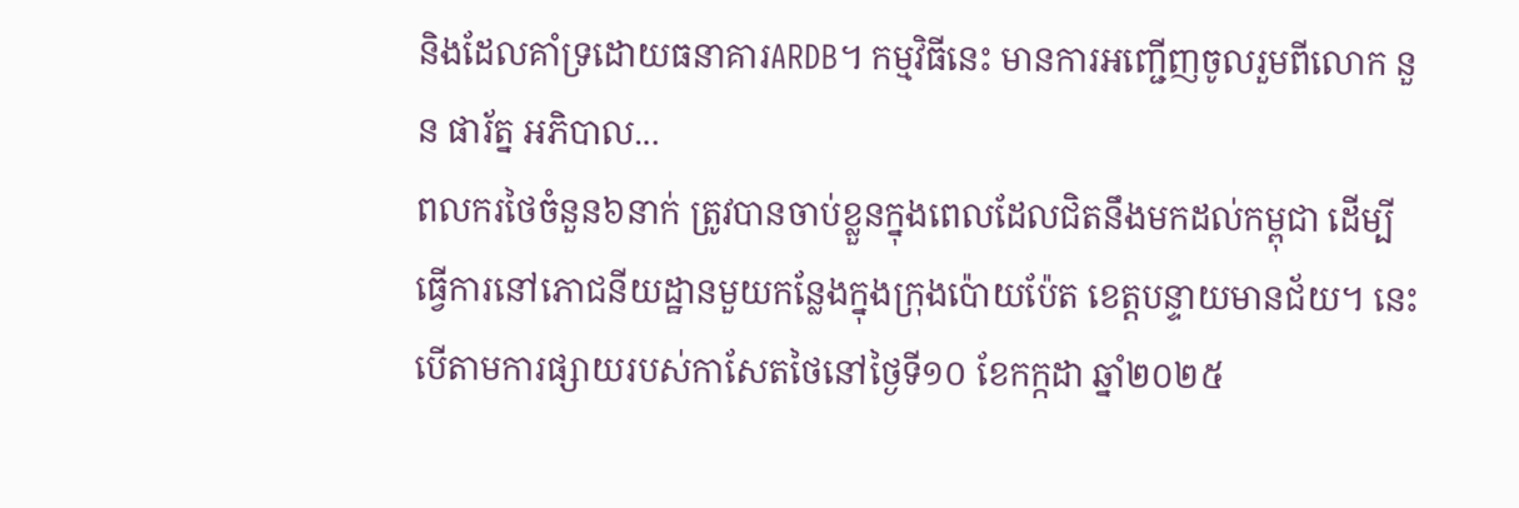និងដែលគាំទ្រដោយធនាគារARDB។ កម្មវិធីនេះ មានការអញ្ជើញចូលរួមពីលោក នួន ផារ័ត្ន អភិបាល...
ពលករថៃចំនួន៦នាក់ ត្រូវបានចាប់ខ្លួនក្នុងពេលដែលជិតនឹងមកដល់កម្ពុជា ដើម្បីធ្វើការនៅភោជនីយដ្ឋានមួយកន្លែងក្នុងក្រុងប៉ោយប៉ែត ខេត្តបន្ទាយមានជ័យ។ នេះបើតាមការផ្សាយរបស់កាសែតថៃនៅថ្ងៃទី១០ ខែកក្កដា ឆ្នាំ២០២៥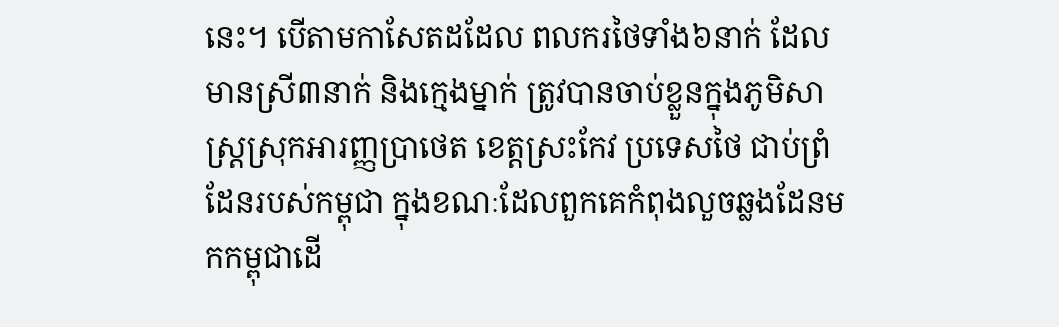នេះ។ បើតាមកាសែតដដែល ពលករថៃទាំង៦នាក់ ដែលមានស្រី៣នាក់ និងក្មេងម្នាក់ ត្រូវបានចាប់ខ្លួនក្នុងភូមិសាស្ត្រស្រុកអារញ្ញប្រាថេត ខេត្តស្រះកែវ ប្រទេសថៃ ជាប់ព្រំដែនរបស់កម្ពុជា ក្នុងខណៈដែលពួកគេកំពុងលួចឆ្លងដែនមកកម្ពុជាដើ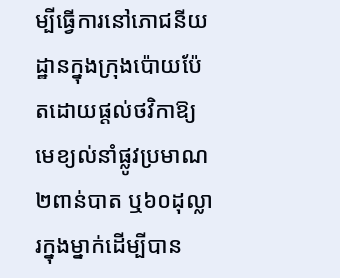ម្បីធ្វើការនៅភោជនីយដ្ឋានក្នុងក្រុងប៉ោយប៉ែតដោយផ្តល់ថវិកាឱ្យមេខ្យល់នាំផ្លូវប្រមាណ២ពាន់បាត ឬ៦០ដុល្លារក្នុងម្នាក់ដើម្បីបាន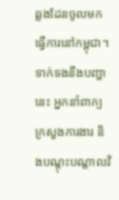ឆ្លងដែនចូលមកធ្វើការនៅកម្ពុជា។ ទាក់ទងនឹងបញ្ហានេះ អ្នកនាំពាក្យក្រសួងការងារ និងបណ្តុះបណ្តាលវិ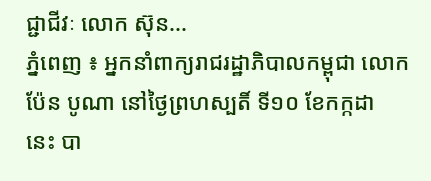ជ្ជាជីវៈ លោក ស៊ុន...
ភ្នំពេញ ៖ អ្នកនាំពាក្យរាជរដ្ឋាភិបាលកម្ពុជា លោក ប៉ែន បូណា នៅថ្ងៃព្រហស្បតិ៍ ទី១០ ខែកក្កដា នេះ បា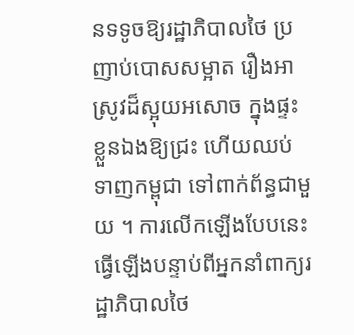នទទូចឱ្យរដ្ឋាភិបាលថៃ ប្រញាប់បោសសម្អាត រឿងអាស្រូវដ៏ស្អុយអសោច ក្នុងផ្ទះខ្លួនឯងឱ្យជ្រះ ហើយឈប់ទាញកម្ពុជា ទៅពាក់ព័ន្ធជាមួយ ។ ការលើកឡើងបែបនេះ ធ្វើឡើងបន្ទាប់ពីអ្នកនាំពាក្យរដ្ឋាភិបាលថៃ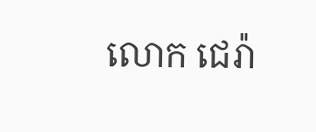លោក ជេរ៉ា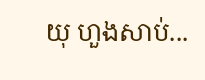យុ ហួងសាប់...